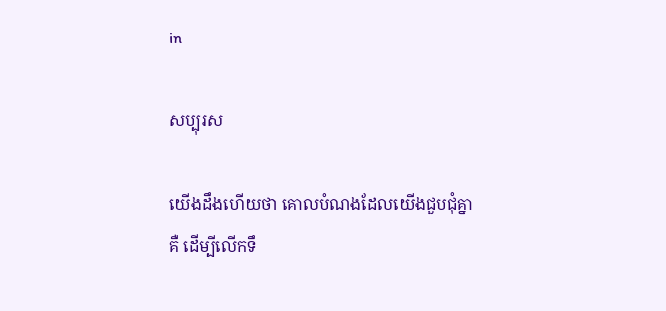in

សប្បុរស

យើងដឹងហើយថា គោលបំណងដែលយើងជួបជុំគ្នាគឺ ដើម្បីលើកទឹ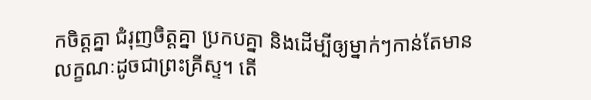កចិត្តគ្នា ជំរុញចិត្តគ្នា ប្រកបគ្នា និងដើម្បីឲ្យម្នាក់ៗកាន់តែមានលក្ខណៈដូចជាព្រះគ្រីស្ទ។ តើ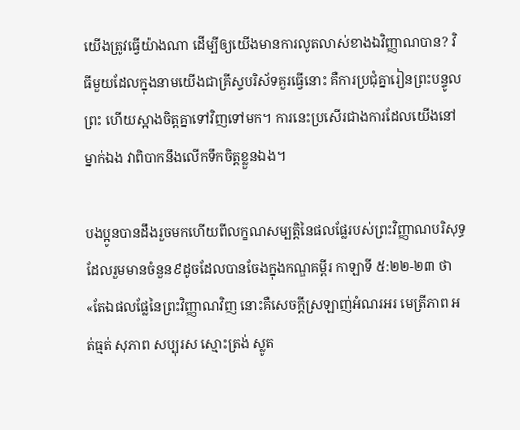យើងត្រូវធ្វើយ៉ាងណា ដើម្បីឲ្យយើងមានការលូតលាស់ខាងឯវិញ្ញាណបាន? វិធីមួយដែលក្នុងនាមយើងជាគ្រីស្ទបរិស័ទគួរធ្វើនោះ គឺការប្រជុំគ្នារៀនព្រះបន្ទូលព្រះ ហើយស្អាងចិត្តគ្នាទៅវិញទៅមក។ ការនេះប្រសើរជាងការដែលយើងនៅម្នាក់ឯង វាពិបាកនឹងលើកទឹកចិត្តខ្លួនឯង។

បងប្អូនបានដឹងរួចមកហើយពីលក្ខណសម្បត្តិនៃផលផ្លែរបស់ព្រះវិញ្ញាណបរិសុទ្ធដែលរួមមានចំនួន៩ដូចដែលបានចែងក្នុងកណ្ឌគម្ពីរ កាឡាទី ៥:២២-២៣ ថា «តែឯផលផ្លែនៃព្រះវិញ្ញាណវិញ នោះគឺសេចក្ដីស្រឡាញ់អំណរអរ មេត្រីភាព អត់ធ្មត់ សុភាព សប្បុរស ស្មោះត្រង់ ស្លូត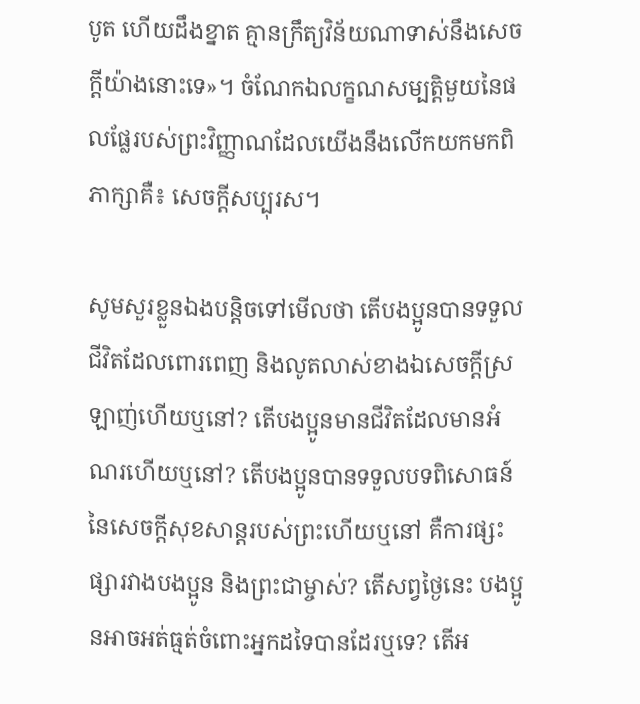បូត ហើយដឹងខ្នាត គ្មានក្រឹត្យវិន័យណាទាស់នឹងសេចក្ដីយ៉ាងនោះទេ»។ ចំណែកឯលក្ខណសម្បត្តិមួយនៃផលផ្លែរបស់ព្រះវិញ្ញាណដែលយើងនឹងលើកយកមកពិភាក្សាគឺ៖ សេចក្ដីសប្បុរស។

សូមសួរខ្លួនឯងបន្តិចទៅមើលថា តើបងប្អូនបានទទួលជីវិតដែលពោរពេញ និងលូតលាស់ខាងឯសេចក្ដីស្រឡាញ់ហើយឬនៅ? តើបងប្អូនមានជីវិតដែលមានអំណរហើយឬនៅ? តើបងប្អូនបានទទួលបទពិសោធន៍នៃសេចក្ដីសុខសាន្តរបស់ព្រះហើយឬនៅ គឺការផ្សះផ្សារវាងបងប្អូន និងព្រះជាម្ចាស់? តើសព្វថ្ងៃនេះ បងប្អូនអាចអត់ធ្មត់ចំពោះអ្នកដទៃបានដែរឬទេ? តើអ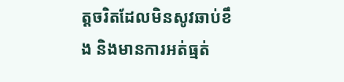ត្តចរិតដែលមិនសូវឆាប់ខឹង និងមានការអត់ធ្មត់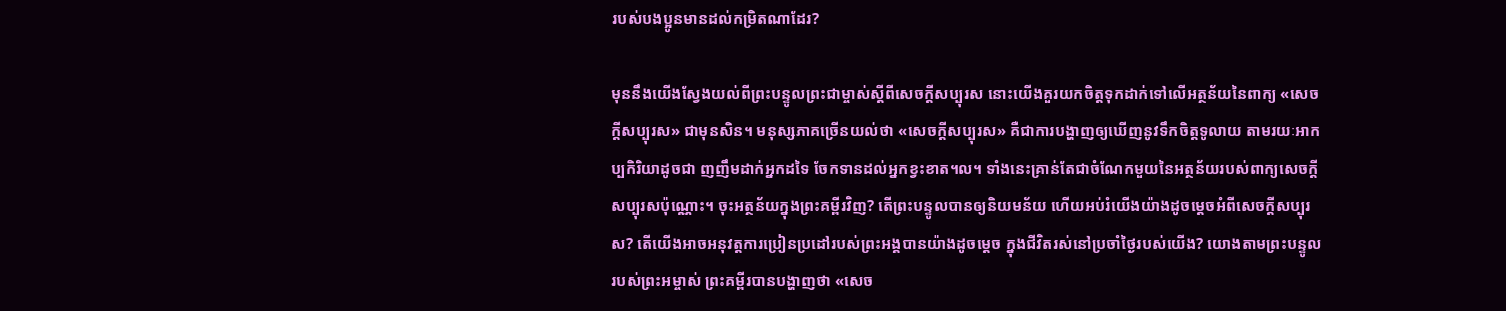របស់បងប្អូនមានដល់កម្រិតណាដែរ?

មុននឹងយើងស្វែងយល់ពីព្រះបន្ទូលព្រះជាម្ចាស់ស្ដីពីសេចក្ដីសប្បុរស នោះយើងគួរយកចិត្តទុកដាក់ទៅលើអត្ថន័យនៃពាក្យ «សេចក្ដីសប្បុរស» ជាមុនសិន។ មនុស្សភាគច្រើនយល់ថា «សេចក្ដីសប្បុរស» គឺជាការបង្ហាញឲ្យឃើញនូវទឹកចិត្តទូលាយ តាមរយៈអាកប្បកិរិយាដូចជា ញញឹមដាក់អ្នកដទៃ ចែកទានដល់អ្នកខ្វះខាត។ល។ ទាំងនេះគ្រាន់តែជាចំណែកមួយនៃអត្ថន័យរបស់ពាក្យសេចក្ដីសប្បុរសប៉ុណ្ណោះ។ ចុះអត្ថន័យក្នុងព្រះគម្ពីរវិញ? តើព្រះបន្ទូលបានឲ្យនិយមន័យ ហើយអប់រំយើងយ៉ាងដូចម្ដេចអំពីសេចក្ដីសប្បុរស? តើយើងអាចអនុវត្តការប្រៀនប្រដៅរបស់ព្រះអង្គបានយ៉ាងដូចម្ដេច ក្នុងជីវិតរស់នៅប្រចាំថ្ងៃរបស់យើង? យោងតាមព្រះបន្ទូលរបស់ព្រះអម្ចាស់ ព្រះគម្ពីរបានបង្ហាញថា «សេច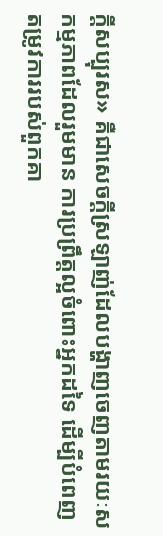ក្ដីសប្បុរស» គឺជាសេចក្ដីស្រឡាញ់ដែលបង្ហាញចេញតាមរយៈសកម្មភាពដែលរួមមាន ការប្រព្រឹត្តល្អចំពោះអ្នកដទៃ ដើម្បីបំពេញតម្រូវការរបស់ពួកគា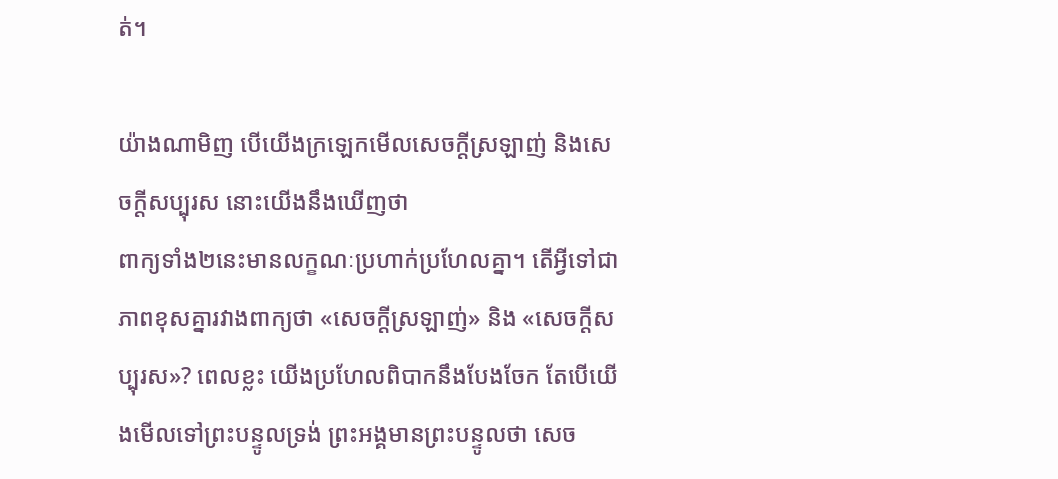ត់។

យ៉ាងណាមិញ បើយើងក្រឡេកមើលសេចក្ដីស្រឡាញ់ និងសេចក្ដីសប្បុរស នោះយើងនឹងឃើញថា
ពាក្យទាំង២នេះមានលក្ខណៈប្រហាក់ប្រហែលគ្នា។ តើអ្វីទៅជាភាពខុសគ្នារវាងពាក្យថា «សេចក្ដីស្រឡាញ់» និង «សេចក្ដីសប្បុរស»? ពេលខ្លះ យើងប្រហែលពិបាកនឹងបែងចែក តែបើយើងមើលទៅព្រះបន្ទូលទ្រង់ ព្រះអង្គមានព្រះបន្ទូលថា សេច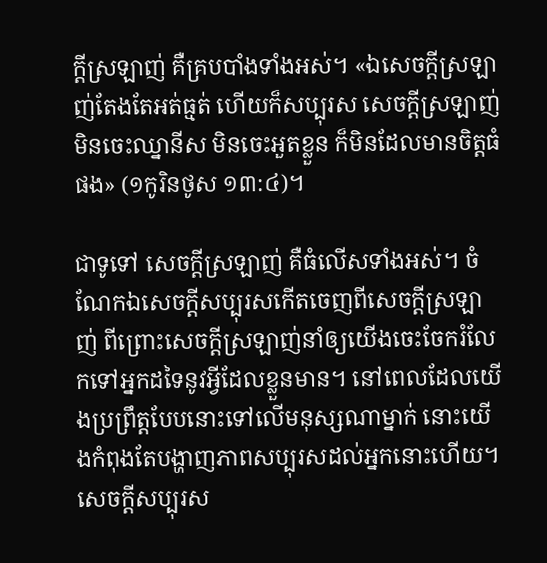ក្ដីស្រឡាញ់ គឺគ្របបាំងទាំងអស់។ «ឯសេចក្ដីស្រឡាញ់តែងតែអត់ធ្មត់ ហើយក៏សប្បុរស សេចក្ដីស្រឡាញ់មិនចេះឈ្នានីស មិនចេះអួតខ្លួន ក៏មិនដែលមានចិត្តធំផង» (១កូរិនថូស ១៣:៤)។

ជាទូទៅ សេចក្ដីស្រឡាញ់ គឺធំលើសទាំងអស់។ ចំណែកឯសេចក្ដីសប្បុរសកើតចេញពីសេចក្ដីស្រឡាញ់ ពីព្រោះសេចក្ដីស្រឡាញ់នាំឲ្យយើងចេះចែករំលែកទៅអ្នកដទៃនូវអ្វីដែលខ្លួនមាន។ នៅពេលដែលយើងប្រព្រឹត្តបែបនោះទៅលើមនុស្សណាម្នាក់ នោះយើងកំពុងតែបង្ហាញភាពសប្បុរសដល់អ្នកនោះហើយ។ សេចក្ដីសប្បុរស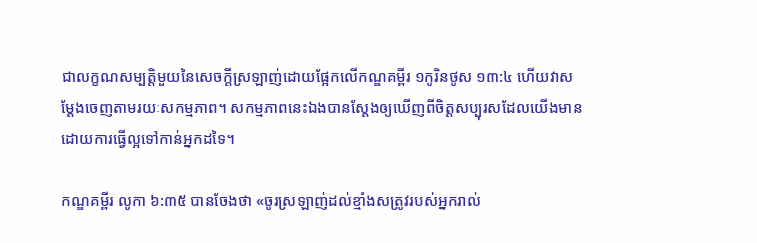ជាលក្ខណសម្បត្តិមួយនៃសេចក្ដីស្រឡាញ់ដោយផ្អែកលើកណ្ឌគម្ពីរ ១កូរិនថូស ១៣:៤ ហើយវាសម្ដែងចេញតាមរយៈសកម្មភាព។ សកម្មភាពនេះឯងបានស្ដែងឲ្យឃើញពីចិត្តសប្បុរសដែលយើងមាន ដោយការធ្វើល្អទៅកាន់អ្នកដទៃ។

កណ្ឌគម្ពីរ លូកា ៦:៣៥ បានចែងថា «ចូរស្រឡាញ់ដល់ខ្មាំងសត្រូវរបស់អ្នករាល់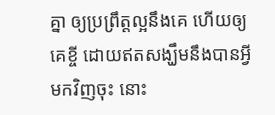គ្នា ឲ្យប្រព្រឹត្តល្អនឹងគេ ហើយឲ្យគេខ្ចី ដោយឥតសង្ឃឹមនឹងបានអ្វីមកវិញចុះ នោះ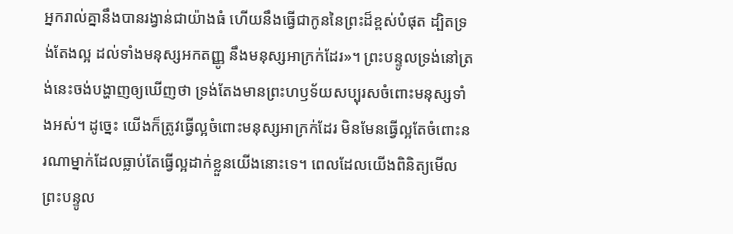អ្នករាល់គ្នានឹងបានរង្វាន់ជាយ៉ាងធំ ហើយនឹងធ្វើជាកូននៃព្រះដ៏ខ្ពស់បំផុត ដ្បិតទ្រង់តែងល្អ ដល់ទាំងមនុស្សអកតញ្ញូ នឹងមនុស្សអាក្រក់ដែរ»។ ព្រះបន្ទូលទ្រង់នៅត្រង់នេះចង់បង្ហាញឲ្យឃើញថា ទ្រង់តែងមានព្រះហឫទ័យសប្បុរសចំពោះមនុស្សទាំងអស់។ ដូច្នេះ យើងក៏ត្រូវធ្វើល្អចំពោះមនុស្សអាក្រក់ដែរ មិនមែនធ្វើល្អតែចំពោះនរណាម្នាក់ដែលធ្លាប់តែធ្វើល្អដាក់ខ្លួនយើងនោះទេ។ ពេលដែលយើងពិនិត្យមើលព្រះបន្ទូល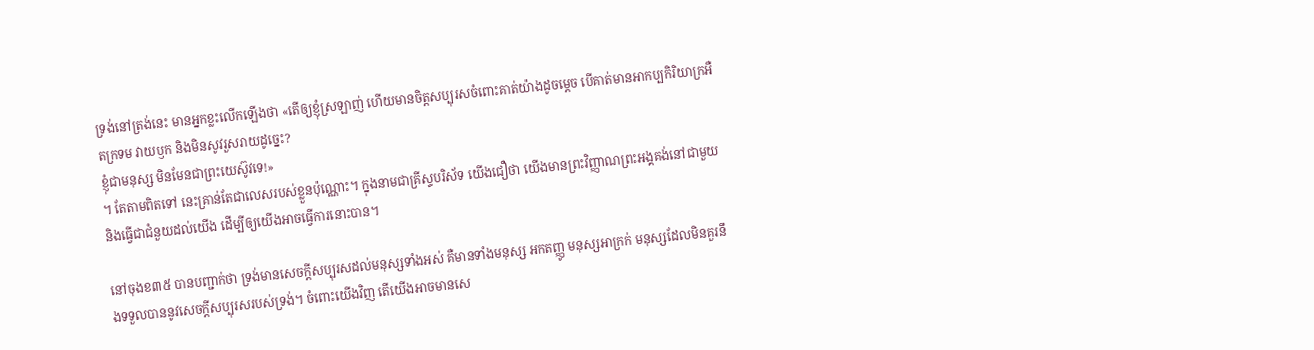ទ្រង់នៅត្រង់នេះ មានអ្នកខ្លះលើកឡើងថា «តើឲ្យខ្ញុំស្រឡាញ់ ហើយមានចិត្តសប្បុរសចំពោះគាត់យ៉ាងដូចម្ដេច បើគាត់មានអាកប្បកិរិយាក្រអឺតក្រទម វាយឫក និងមិនសូវរួសរាយដូច្នេះ?
ខ្ញុំជាមនុស្ស មិនមែនជាព្រះយេស៊ូវទេ!»
។ តែតាមពិតទៅ នេះគ្រាន់តែជាលេសរបស់ខ្លួនប៉ុណ្ណោះ។ ក្នុងនាមជាគ្រីស្ទបរិស័ទ យើងជឿថា យើងមានព្រះវិញ្ញាណព្រះអង្គគង់នៅជាមួយ និងធ្វើជាជំនួយដល់យើង ដើម្បីឲ្យយើងអាចធ្វើការនោះបាន។

នៅចុងខ៣៥ បានបញ្ជាក់ថា ទ្រង់មានសេចក្ដីសប្បុរសដល់មនុស្សទាំងអស់ គឺមានទាំងមនុស្ស អកតញ្ញូ មនុស្សអាក្រក់ មនុស្សដែលមិនគួរនឹងទទួលបាននូវសេចក្ដីសប្បុរសរបស់ទ្រង់។ ចំពោះយើងវិញ តើយើងអាចមានសេ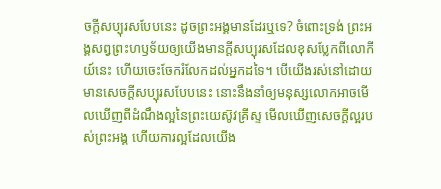ចក្ដីសប្បុរសបែបនេះ ដូចព្រះអង្គមានដែរឬទេ? ចំពោះទ្រង់ ព្រះអង្គសព្វព្រះហឫទ័យឲ្យយើងមានក្ដីសប្បុរសដែលខុសប្លែកពីលោកីយ៍នេះ ហើយចេះចែករំលែកដល់អ្នកដទៃ។ បើយើងរស់នៅដោយមានសេចក្ដីសប្បុរសបែបនេះ នោះនឹងនាំឲ្យមនុស្សលោកអាចមើលឃើញពីដំណឹងល្អនៃព្រះយេស៊ូវគ្រីស្ទ មើលឃើញសេចក្ដីល្អរបស់ព្រះអង្គ ហើយការល្អដែលយើង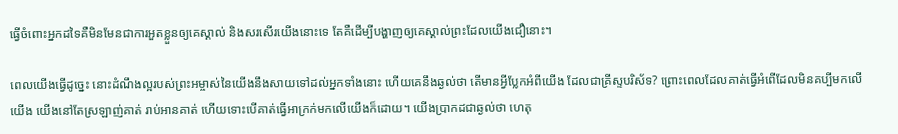ធ្វើចំពោះអ្នកដទៃគឺមិនមែនជាការអួតខ្លួនឲ្យគេស្គាល់ និងសរសើរយើងនោះទេ តែគឺដើម្បីបង្ហាញឲ្យគេស្គាល់ព្រះដែលយើងជឿនោះ។

ពេលយើងធ្វើដូច្នេះ នោះដំណឹងល្អរបស់ព្រះអម្ចាស់នៃយើងនឹងសាយទៅដល់អ្នកទាំងនោះ ហើយគេនឹងឆ្ងល់ថា តើមានអ្វីប្លែកអំពីយើង ដែលជាគ្រីស្ទបរិស័ទ? ព្រោះពេលដែលគាត់ធ្វើអំពើដែលមិនគប្បីមកលើយើង យើងនៅតែស្រឡាញ់គាត់ រាប់អានគាត់ ហើយទោះបើគាត់ធ្វើអាក្រក់មកលើយើងក៏ដោយ។ យើងប្រាកដជាឆ្ងល់ថា ហេតុ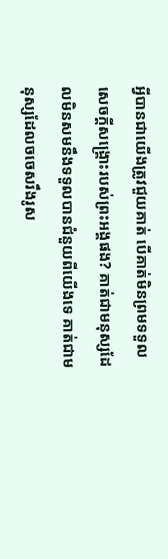អ្វីបានជាយើងត្រូវជួយគាត់ បើគាត់មិនព្រមទទួលសេចក្តីសង្គ្រោះរបស់ព្រះអង្គផង? គាត់ជាមនុស្សដែលមិនសមនឹងទទួលបានជំនួយពីយើងទេ គាត់ជាមនុស្សដែលចចេសរឹងរូស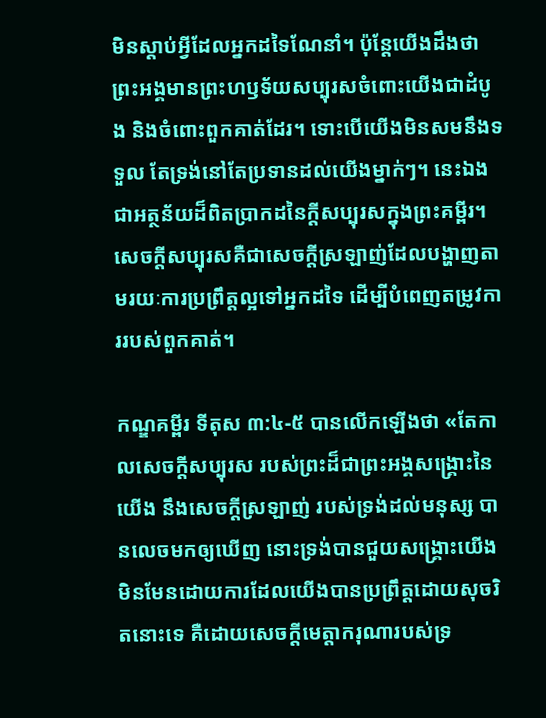មិនស្ដាប់អ្វីដែលអ្នកដទៃណែនាំ។ ប៉ុន្តែយើងដឹងថា ព្រះអង្គមានព្រះហឫទ័យសប្បុរសចំពោះយើងជាដំបូង និងចំពោះពួកគាត់ដែរ។ ទោះបើយើងមិនសមនឹងទទួល តែទ្រង់នៅតែប្រទានដល់យើងម្នាក់ៗ។ នេះឯងជាអត្ថន័យដ៏ពិតប្រាកដនៃក្ដីសប្បុរសក្នុងព្រះគម្ពីរ។ សេចក្ដីសប្បុរសគឺជាសេចក្ដីស្រឡាញ់ដែលបង្ហាញតាមរយៈការប្រព្រឹត្តល្អទៅអ្នកដទៃ ដើម្បីបំពេញតម្រូវការរបស់ពួកគាត់។

កណ្ឌគម្ពីរ ទីតុស ៣:៤-៥ បានលើកឡើងថា «តែកាលសេចក្ដីសប្បុរស របស់ព្រះដ៏ជាព្រះអង្គសង្គ្រោះនៃយើង នឹងសេចក្ដីស្រឡាញ់ របស់ទ្រង់ដល់មនុស្ស បានលេចមកឲ្យឃើញ នោះទ្រង់បានជួយសង្គ្រោះយើង មិនមែនដោយការដែលយើងបានប្រព្រឹត្តដោយសុចរិតនោះទេ គឺដោយសេចក្ដីមេត្តាករុណារបស់ទ្រ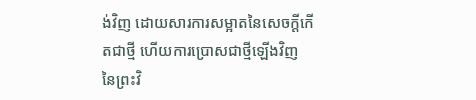ង់វិញ ដោយសារការសម្អាតនៃសេចក្ដីកើតជាថ្មី ហើយការប្រោសជាថ្មីឡើងវិញ នៃព្រះវិ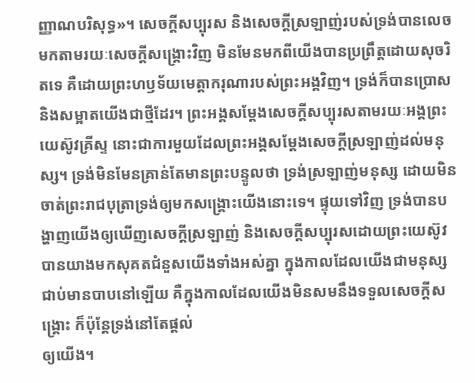ញ្ញាណបរិសុទ្ធ»។ សេចក្ដីសប្បុរស និងសេចក្ដីស្រឡាញ់របស់ទ្រង់បានលេចមកតាមរយៈសេចក្ដីសង្គ្រោះវិញ មិនមែនមកពីយើងបានប្រព្រឹត្តដោយសុចរិតទេ គឺដោយព្រះហឫទ័យមេត្តាករុណារបស់ព្រះអង្គវិញ។ ទ្រង់ក៏បានប្រោស និងសម្អាតយើងជាថ្មីដែរ។ ព្រះអង្គសម្ដែងសេចក្ដីសប្បុរសតាមរយៈអង្គព្រះយេស៊ូវគ្រីស្ទ នោះជាការមួយដែលព្រះអង្គសម្ដែងសេចក្ដីស្រឡាញ់ដល់មនុស្ស។ ទ្រង់មិនមែនគ្រាន់តែមានព្រះបន្ទូលថា ទ្រង់ស្រឡាញ់មនុស្ស ដោយមិនចាត់ព្រះរាជបុត្រាទ្រង់ឲ្យមកសង្គ្រោះយើងនោះទេ។ ផ្ទុយទៅវិញ ទ្រង់បានបង្ហាញយើងឲ្យឃើញសេចក្ដីស្រឡាញ់ និងសេចក្ដីសប្បុរសដោយព្រះយេស៊ូវបានយាងមកសុគតជំនួសយើងទាំងអស់គ្នា ក្នុងកាលដែលយើងជាមនុស្សជាប់មានបាបនៅឡើយ គឺក្នុងកាលដែលយើងមិនសមនឹងទទួលសេចក្ដីសង្គ្រោះ ក៏ប៉ុន្តែទ្រង់នៅតែផ្ដល់
ឲ្យយើង។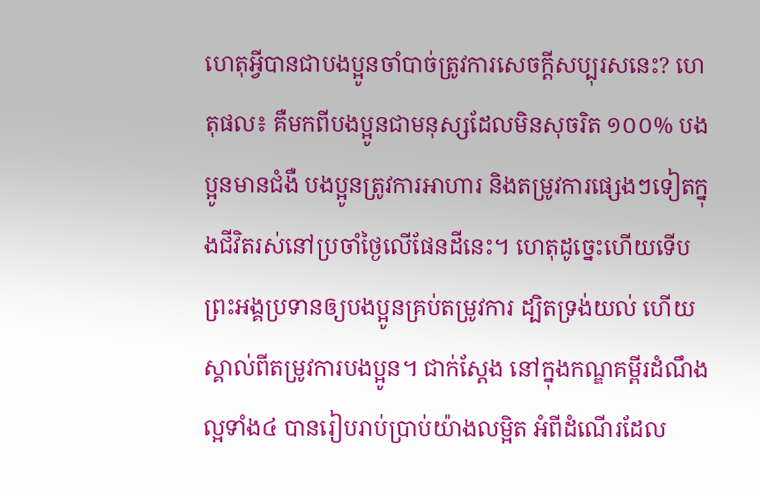ហេតុអ្វីបានជាបងប្អូនចាំបាច់ត្រូវការសេចក្ដីសប្បុរសនេះ? ហេតុផល៖ គឺមកពីបងប្អូនជាមនុស្សដែលមិនសុចរិត ១០០% បងប្អូនមានជំងឺ បងប្អូនត្រូវការអាហារ និងតម្រូវការផ្សេងៗទៀតក្នុងជីវិតរស់នៅប្រចាំថ្ងៃលើផែនដីនេះ។ ហេតុដូច្នេះហើយទើបព្រះអង្គប្រទានឲ្យបងប្អូនគ្រប់តម្រូវការ ដ្បិតទ្រង់យល់ ហើយស្គាល់ពីតម្រូវការបងប្អូន។ ជាក់ស្ដែង នៅក្នុងកណ្ឌគម្ពីរដំណឹងល្អទាំង៤ បានរៀបរាប់ប្រាប់យ៉ាងលម្អិត អំពីដំណើរដែល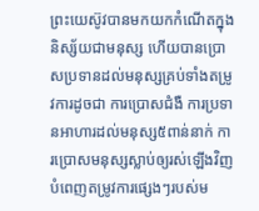ព្រះយេស៊ូវបានមកយកកំណើតក្នុងនិស្ស័យជាមនុស្ស ហើយបានប្រោសប្រទានដល់មនុស្សគ្រប់ទាំងតម្រូវការដូចជា ការប្រោសជំងឺ ការប្រទានអាហារដល់មនុស្ស៥ពាន់នាក់ ការប្រោសមនុស្សស្លាប់ឲ្យរស់ឡើងវិញ បំពេញតម្រូវការផ្សេងៗរបស់ម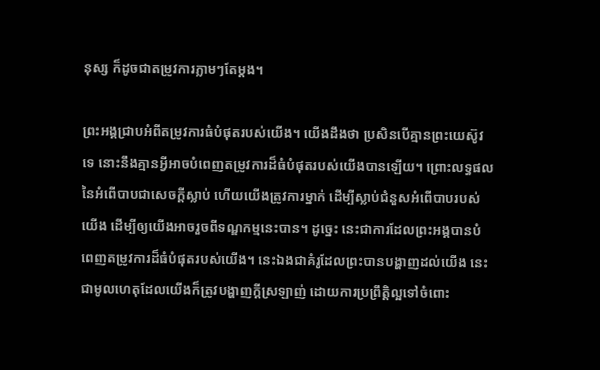នុស្ស ក៏ដូចជាតម្រូវការភ្លាមៗតែម្ដង។

ព្រះអង្គជ្រាបអំពីតម្រូវការធំបំផុតរបស់យើង។ យើងដឹងថា ប្រសិនបើគ្មានព្រះយេស៊ូវទេ នោះនឹងគ្មានអ្វីអាចបំពេញតម្រូវការដ៏ធំបំផុតរបស់យើងបានឡើយ។ ព្រោះលទ្ធផលនៃអំពើបាបជាសេចក្ដីស្លាប់ ហើយយើងត្រូវការម្នាក់ ដើម្បីស្លាប់ជំនួសអំពើបាបរបស់យើង ដើម្បីឲ្យយើងអាចរួចពីទណ្ឌកម្មនេះបាន។ ដូច្នេះ នេះជាការដែលព្រះអង្គបានបំពេញតម្រូវការដ៏ធំបំផុតរបស់យើង។ នេះឯងជាគំរូដែលព្រះបានបង្ហាញដល់យើង នេះជាមូលហេតុដែលយើងក៏ត្រូវបង្ហាញក្ដីស្រឡាញ់ ដោយការប្រព្រឹត្តិល្អទៅចំពោះ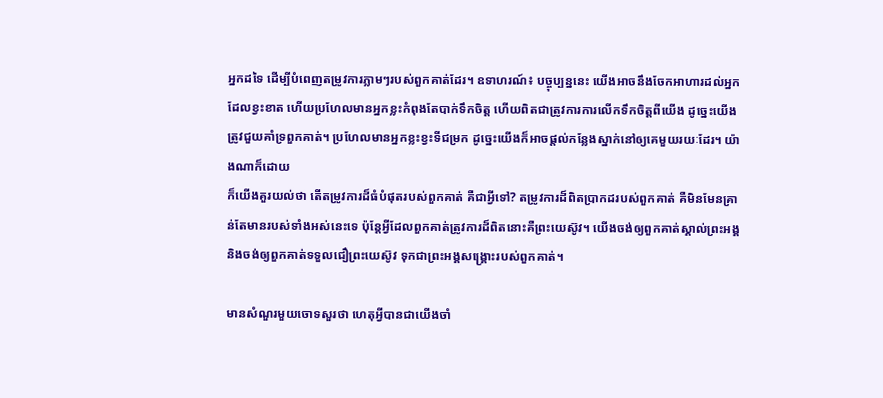អ្នកដទៃ ដើម្បីបំពេញតម្រូវការភ្លាមៗរបស់ពួកគាត់ដែរ។ ឧទាហរណ៍៖ បច្ចុប្បន្ននេះ យើងអាចនឹងចែកអាហារដល់អ្នកដែលខ្វះខាត ហើយប្រហែលមានអ្នកខ្លះកំពុងតែបាក់ទឹកចិត្ត ហើយពិតជាត្រូវការការលើកទឹកចិត្តពីយើង ដូច្នេះយើងត្រូវជួយគាំទ្រពួកគាត់។ ប្រហែលមានអ្នកខ្លះខ្វះទីជម្រក ដូច្នេះយើងក៏អាចផ្ដល់កន្លែងស្នាក់នៅឲ្យគេមួយរយៈដែរ។ យ៉ាងណាក៏ដោយ
ក៏យើងគួរយល់ថា តើតម្រូវការដ៏ធំបំផុតរបស់ពួកគាត់ គឺជាអ្វីទៅ? តម្រូវការដ៏ពិតប្រាកដរបស់ពួកគាត់ គឺមិនមែនគ្រាន់តែមានរបស់ទាំងអស់នេះទេ ប៉ុន្តែអ្វីដែលពួកគាត់ត្រូវការដ៏ពិតនោះគឺព្រះយេស៊ូវ។ យើងចង់ឲ្យពួកគាត់ស្គាល់ព្រះអង្គ និងចង់ឲ្យពួកគាត់ទទួលជឿព្រះយេស៊ូវ ទុកជាព្រះអង្គសង្គ្រោះរបស់ពួកគាត់។

មានសំណួរមួយចោទសួរថា ហេតុអ្វីបានជាយើងចាំ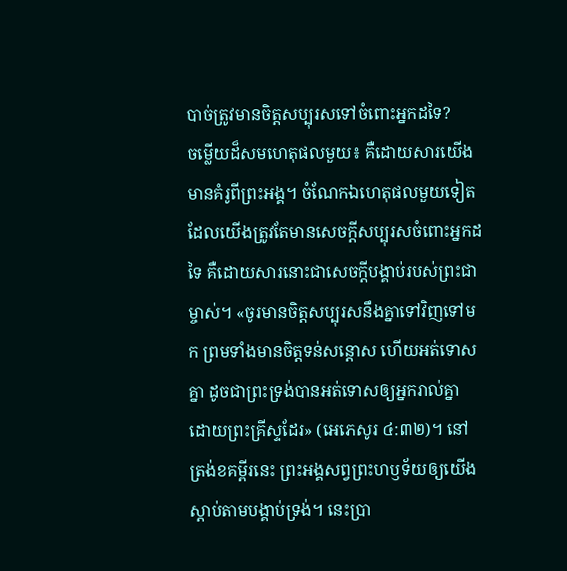បាច់ត្រូវមានចិត្តសប្បុរសទៅចំពោះអ្នកដទៃ?
ចម្លើយដ៏សមហេតុផលមួយ៖ គឺដោយសារយើងមានគំរូពីព្រះអង្គ។ ចំណែកឯហេតុផលមួយទៀតដែលយើងត្រូវតែមានសេចក្ដីសប្បុរសចំពោះអ្នកដទៃ គឺដោយសារនោះជាសេចក្ដីបង្គាប់របស់ព្រះជាម្ចាស់។ «ចូរមានចិត្តសប្បុរសនឹងគ្នាទៅវិញទៅមក ព្រមទាំងមានចិត្តទន់សន្ដោស ហើយអត់ទោសគ្នា ដូចជាព្រះទ្រង់បានអត់ទោសឲ្យអ្នករាល់គ្នា ដោយព្រះគ្រីស្ទដែរ» (អេភេសូរ ៤:៣២)។ នៅត្រង់ខគម្ពីរនេះ ព្រះអង្គសព្វព្រះហឫទ័យឲ្យយើងស្ដាប់តាមបង្គាប់ទ្រង់។ នេះប្រា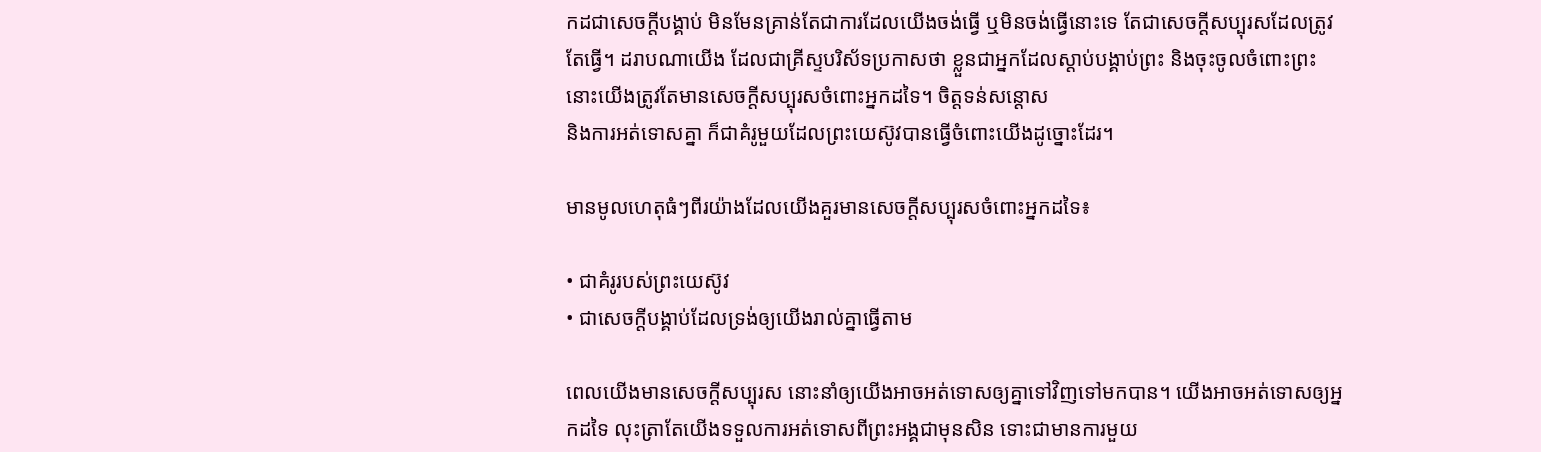កដជាសេចក្ដីបង្គាប់ មិនមែនគ្រាន់តែជាការដែលយើងចង់ធ្វើ ឬមិនចង់ធ្វើនោះទេ តែជាសេចក្ដីសប្បុរសដែលត្រូវតែធ្វើ។ ដរាបណាយើង ដែលជាគ្រីស្ទបរិស័ទប្រកាសថា ខ្លួនជាអ្នកដែលស្ដាប់បង្គាប់ព្រះ និងចុះចូលចំពោះព្រះ នោះយើងត្រូវតែមានសេចក្ដីសប្បុរសចំពោះអ្នកដទៃ។ ចិត្តទន់សន្ដោស
និងការអត់ទោសគ្នា ក៏ជាគំរូមួយដែលព្រះយេស៊ូវបានធ្វើចំពោះយើងដូច្នោះដែរ។

មានមូលហេតុធំៗពីរយ៉ាងដែលយើងគួរមានសេចក្ដីសប្បុរសចំពោះអ្នកដទៃ៖

• ជាគំរូរបស់ព្រះយេស៊ូវ
• ជាសេចក្ដីបង្គាប់ដែលទ្រង់ឲ្យយើងរាល់គ្នាធ្វើតាម

ពេលយើងមានសេចក្ដីសប្បុរស នោះនាំឲ្យយើងអាចអត់ទោសឲ្យគ្នាទៅវិញទៅមកបាន។ យើងអាចអត់ទោសឲ្យអ្នកដទៃ លុះត្រាតែយើងទទួលការអត់ទោសពីព្រះអង្គជាមុនសិន ទោះជាមានការមួយ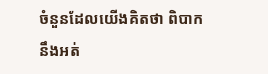ចំនួនដែលយើងគិតថា ពិបាកនឹងអត់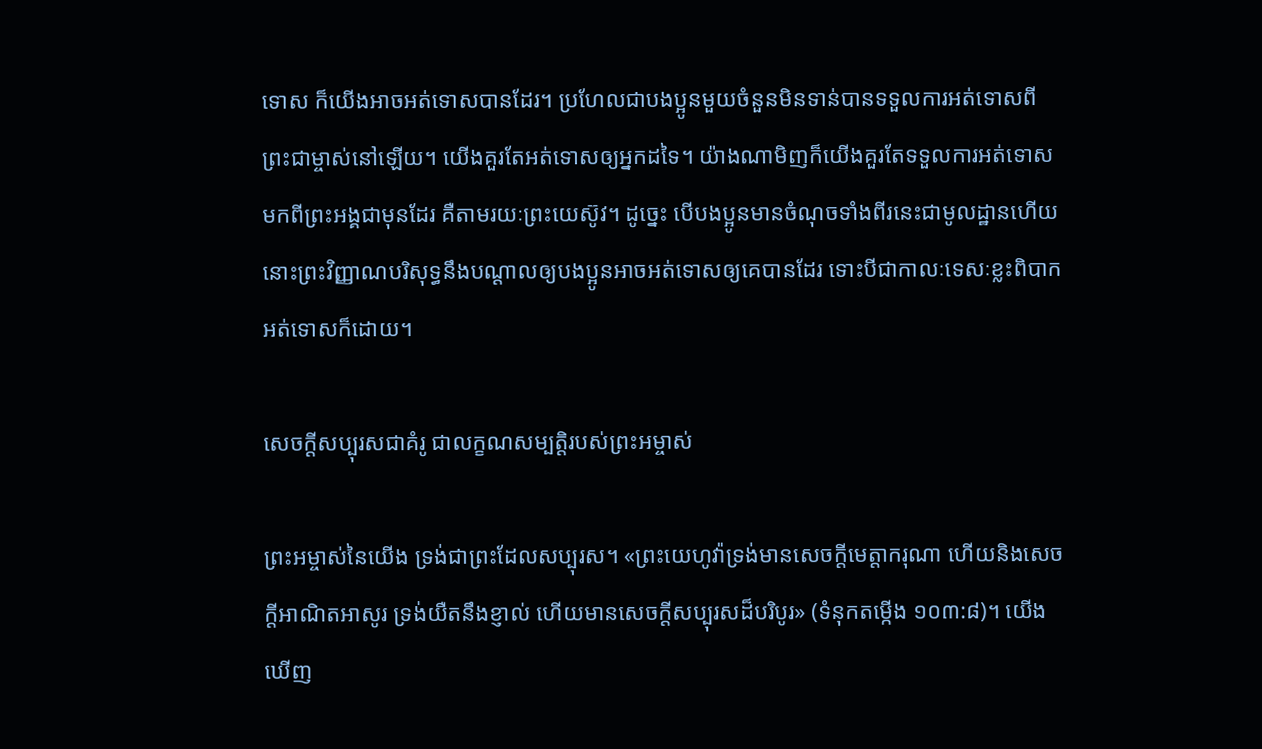ទោស ក៏យើងអាចអត់ទោសបានដែរ។ ប្រហែលជាបងប្អូនមួយចំនួនមិនទាន់បានទទួលការអត់ទោសពីព្រះជាម្ចាស់នៅឡើយ។ យើងគួរតែអត់ទោសឲ្យអ្នកដទៃ។ យ៉ាងណាមិញក៏យើងគួរតែទទួលការអត់ទោសមកពីព្រះអង្គជាមុនដែរ គឺតាមរយៈព្រះយេស៊ូវ។ ដូច្នេះ បើបងប្អូនមានចំណុចទាំងពីរនេះជាមូលដ្ឋានហើយ នោះព្រះវិញ្ញាណបរិសុទ្ធនឹងបណ្ដាលឲ្យបងប្អូនអាចអត់ទោសឲ្យគេបានដែរ ទោះបីជាកាលៈទេសៈខ្លះពិបាកអត់ទោសក៏ដោយ។

សេចក្ដីសប្បុរសជាគំរូ ជាលក្ខណសម្បត្តិរបស់ព្រះអម្ចាស់

ព្រះអម្ចាស់នៃយើង ទ្រង់ជាព្រះដែលសប្បុរស។ «ព្រះយេហូវ៉ាទ្រង់មានសេចក្ដីមេត្តាករុណា ហើយនិងសេចក្ដីអាណិតអាសូរ ទ្រង់យឺតនឹងខ្ញាល់ ហើយមានសេចក្ដីសប្បុរសដ៏បរិបូរ» (ទំនុកតម្កើង ១០៣:៨)។ យើងឃើញ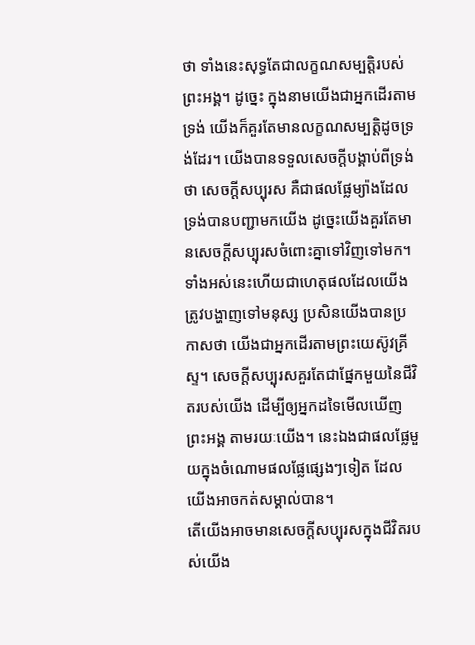ថា ទាំងនេះសុទ្ធតែជាលក្ខណសម្បត្តិរបស់ព្រះអង្គ។ ដូច្នេះ ក្នុងនាមយើងជាអ្នកដើរតាមទ្រង់ យើងក៏គួរតែមានលក្ខណសម្បត្តិដូចទ្រង់ដែរ។ យើងបានទទួលសេចក្ដីបង្គាប់ពីទ្រង់ថា សេចក្ដីសប្បុរស គឺជាផលផ្លែម្យ៉ាងដែលទ្រង់បានបញ្ជាមកយើង ដូច្នេះយើងគួរតែមានសេចក្ដីសប្បុរសចំពោះគ្នាទៅវិញទៅមក។ ទាំងអស់នេះហើយជាហេតុផលដែលយើងត្រូវបង្ហាញទៅមនុស្ស ប្រសិនយើងបានប្រកាសថា យើងជាអ្នកដើរតាមព្រះយេស៊ូវគ្រីស្ទ។ សេចក្ដីសប្បុរសគួរតែជាផ្នែកមួយនៃជីវិតរបស់យើង ដើម្បីឲ្យអ្នកដទៃមើលឃើញព្រះអង្គ តាមរយៈយើង។ នេះឯងជាផលផ្លែមួយក្នុងចំណោមផលផ្លែផ្សេងៗទៀត ដែលយើងអាចកត់សម្គាល់បាន។
តើយើងអាចមានសេចក្ដីសប្បុរសក្នុងជីវិតរបស់យើង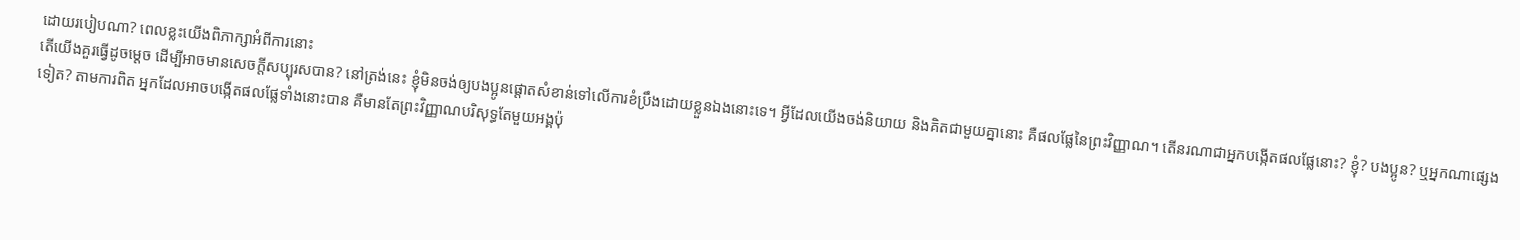ដោយរបៀបណា? ពេលខ្លះយើងពិភាក្សាអំពីការនោះ
តើយើងគួរធ្វើដូចម្ដេច ដើម្បីអាចមានសេចក្ដីសប្បុរសបាន? នៅត្រង់នេះ ខ្ញុំមិនចង់ឲ្យបងប្អូនផ្ដោតសំខាន់ទៅលើការខំប្រឹងដោយខ្លួនឯងនោះទេ។ អ្វីដែលយើងចង់និយាយ និងគិតជាមួយគ្នានោះ គឺផលផ្លែនៃព្រះវិញ្ញាណ។ តើនរណាជាអ្នកបង្កើតផលផ្លែនោះ? ខ្ញុំ? បងប្អូន? ឬអ្នកណាផ្សេងទៀត? តាមការពិត អ្នកដែលអាចបង្កើតផលផ្លែទាំងនោះបាន គឺមានតែព្រះវិញ្ញាណបរិសុទ្ធតែមួយអង្គប៉ុ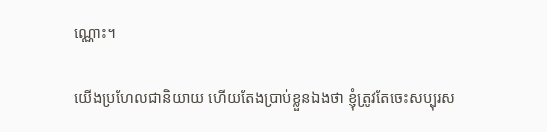ណ្ណោះ។

យើងប្រហែលជានិយាយ ហើយតែងប្រាប់ខ្លួនឯងថា ខ្ញុំត្រូវតែចេះសប្បុរស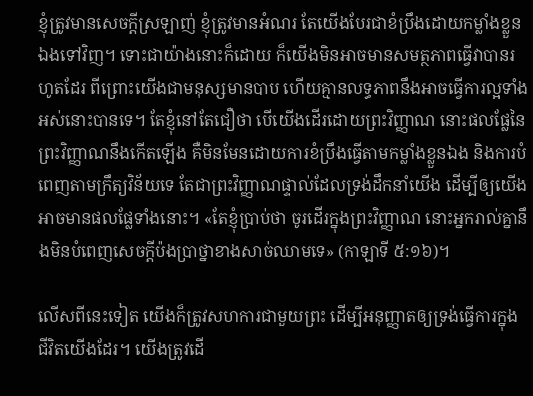ខ្ញុំត្រូវមានសេចក្ដីស្រឡាញ់ ខ្ញុំត្រូវមានអំណរ តែយើងបែរជាខំប្រឹងដោយកម្លាំងខ្លួនឯងទៅវិញ។ ទោះជាយ៉ាងនោះក៏ដោយ ក៏យើងមិនអាចមានសមត្ថភាពធ្វើវាបានរហូតដែរ ពីព្រោះយើងជាមនុស្សមានបាប ហើយគ្មានលទ្ធភាពនឹងអាចធ្វើការល្អទាំងអស់នោះបានទេ។ តែខ្ញុំនៅតែជឿថា បើយើងដើរដោយព្រះវិញ្ញាណ នោះផលផ្លែនៃព្រះវិញ្ញាណនឹងកើតឡើង គឺមិនមែនដោយការខំប្រឹងធ្វើតាមកម្លាំងខ្លួនឯង និងការបំពេញតាមក្រឹត្យវិន័យទេ តែជាព្រះវិញ្ញាណផ្ទាល់ដែលទ្រង់ដឹកនាំយើង ដើម្បីឲ្យយើងអាចមានផលផ្លែទាំងនោះ។ «តែខ្ញុំប្រាប់ថា ចូរដើរក្នុងព្រះវិញ្ញាណ នោះអ្នករាល់គ្នានឹងមិនបំពេញសេចក្ដីប៉ងប្រាថ្នាខាងសាច់ឈាមទេ» (កាឡាទី ៥:១៦)។

លើសពីនេះទៀត យើងក៏ត្រូវសហការជាមួយព្រះ ដើម្បីអនុញ្ញាតឲ្យទ្រង់ធ្វើការក្នុងជីវិតយើងដែរ។ យើងត្រូវដើ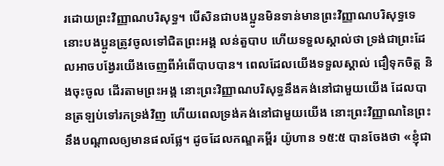រដោយព្រះវិញ្ញាណបរិសុទ្ធ។ បើសិនជាបងប្អូនមិនទាន់មានព្រះវិញ្ញាណបរិសុទ្ធទេ នោះបងប្អូនត្រូវចូលទៅជិតព្រះអង្គ លន់តួបាប ហើយទទួលស្គាល់ថា ទ្រង់ជាព្រះដែលអាចបង្វែរយើងចេញពីអំពើបាបបាន។ ពេលដែលយើងទទួលស្គាល់ ជឿទុកចិត្ត និងចុះចូល ដើរតាមព្រះអង្គ នោះព្រះវិញ្ញាណបរិសុទ្ធនឹងគង់នៅជាមួយយើង ដែលបានត្រឡប់ទៅរកទ្រង់វិញ ហើយពេលទ្រង់គង់នៅជាមួយយើង នោះព្រះវិញ្ញាណនៃព្រះនឹងបណ្ដាលឲ្យមានផលផ្លែ។ ដូចដែលកណ្ឌគម្ពីរ យ៉ូហាន ១៥:៥ បានចែងថា «ខ្ញុំជា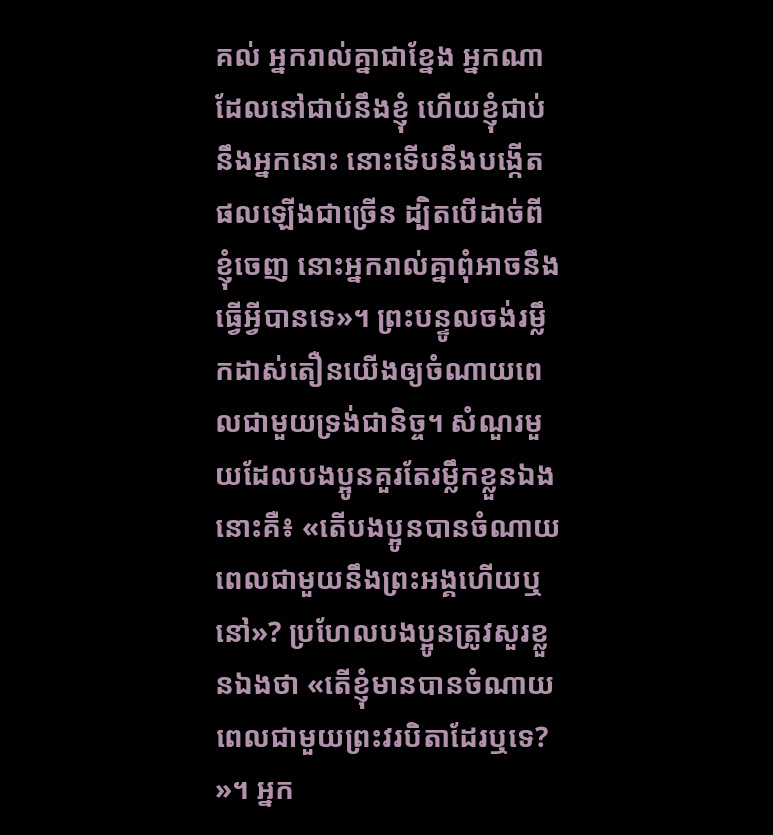គល់ អ្នករាល់គ្នាជាខ្នែង អ្នកណាដែលនៅជាប់នឹងខ្ញុំ ហើយខ្ញុំជាប់នឹងអ្នកនោះ នោះទើបនឹងបង្កើតផលឡើងជាច្រើន ដ្បិតបើដាច់ពីខ្ញុំចេញ នោះអ្នករាល់គ្នាពុំអាចនឹងធ្វើអ្វីបានទេ»។ ព្រះបន្ទូលចង់រម្លឹកដាស់តឿនយើងឲ្យចំណាយពេលជាមួយទ្រង់ជានិច្ច។ សំណួរមួយដែលបងប្អូនគួរតែរម្លឹកខ្លួនឯងនោះគឺ៖ «តើបងប្អូនបានចំណាយពេលជាមួយនឹងព្រះអង្គហើយឬនៅ»? ប្រហែលបងប្អូនត្រូវសួរខ្លួនឯងថា «តើខ្ញុំមានបានចំណាយពេលជាមួយព្រះវរបិតាដែរឬទេ? »។ អ្នក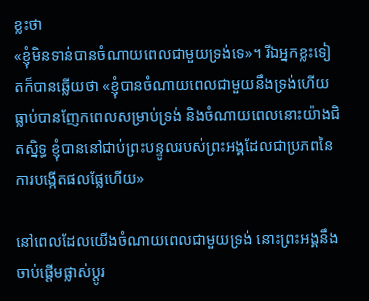ខ្លះថា
«ខ្ញុំមិនទាន់បានចំណាយពេលជាមួយទ្រង់ទេ»។ រីឯអ្នកខ្លះទៀតក៏បានឆ្លើយថា «ខ្ញុំបានចំណាយពេលជាមួយនឹងទ្រង់ហើយ ធ្លាប់បានញែកពេលសម្រាប់ទ្រង់ និងចំណាយពេលនោះយ៉ាងជិតស្និទ្ធ ខ្ញុំបាននៅជាប់ព្រះបន្ទូលរបស់ព្រះអង្គដែលជាប្រភពនៃការបង្កើតផលផ្លែហើយ»

នៅពេលដែលយើងចំណាយពេលជាមួយទ្រង់ នោះព្រះអង្គនឹងចាប់ផ្ដើមផ្លាស់ប្ដូរ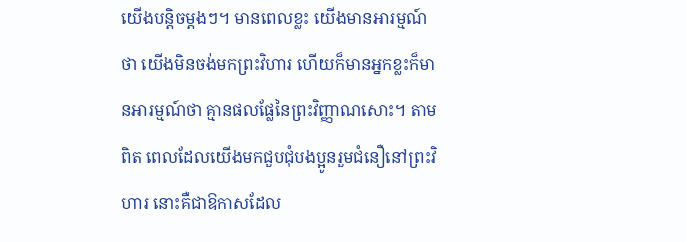យើងបន្តិចម្ដងៗ។ មានពេលខ្លះ យើងមានអារម្មណ៍ថា យើងមិនចង់មកព្រះវិហារ ហើយក៏មានអ្នកខ្លះក៏មានអារម្មណ៍ថា គ្មានផលផ្លែនៃព្រះវិញ្ញាណសោះ។ តាមពិត ពេលដែលយើងមកជួបជុំបងប្អូនរួមជំនឿនៅព្រះវិហារ នោះគឺជាឱកាសដែល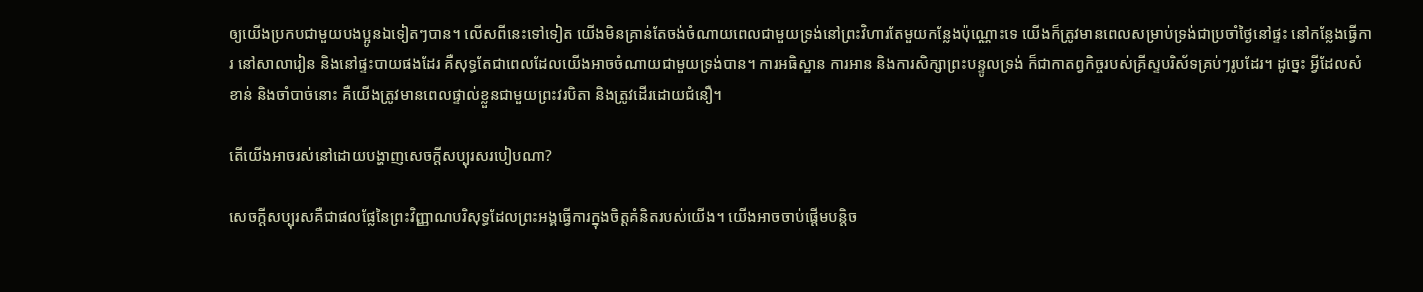ឲ្យយើងប្រកបជាមួយបងប្អូនឯទៀតៗបាន។ លើសពីនេះទៅទៀត យើងមិនគ្រាន់តែចង់ចំណាយពេលជាមួយទ្រង់នៅព្រះវិហារតែមួយកន្លែងប៉ុណ្ណោះទេ យើងក៏ត្រូវមានពេលសម្រាប់ទ្រង់ជាប្រចាំថ្ងៃនៅផ្ទះ នៅកន្លែងធ្វើការ នៅសាលារៀន និងនៅផ្ទះបាយផងដែរ គឺសុទ្ធតែជាពេលដែលយើងអាចចំណាយជាមួយទ្រង់បាន។ ការអធិស្ឋាន ការអាន និងការសិក្សាព្រះបន្ទូលទ្រង់ ក៏ជាកាតព្វកិច្ចរបស់គ្រីស្ទបរិស័ទគ្រប់ៗរូបដែរ។ ដូច្នេះ អ្វីដែលសំខាន់ និងចាំបាច់នោះ គឺយើងត្រូវមានពេលផ្ទាល់ខ្លួនជាមួយព្រះវរបិតា និងត្រូវដើរដោយជំនឿ។

តើយើងអាចរស់នៅដោយបង្ហាញសេចក្ដីសប្បុរសរបៀបណា?

សេចក្ដីសប្បុរសគឺជាផលផ្លែនៃព្រះវិញ្ញាណបរិសុទ្ធដែលព្រះអង្គធ្វើការក្នុងចិត្តគំនិតរបស់យើង។ យើងអាចចាប់ផ្ដើមបន្តិច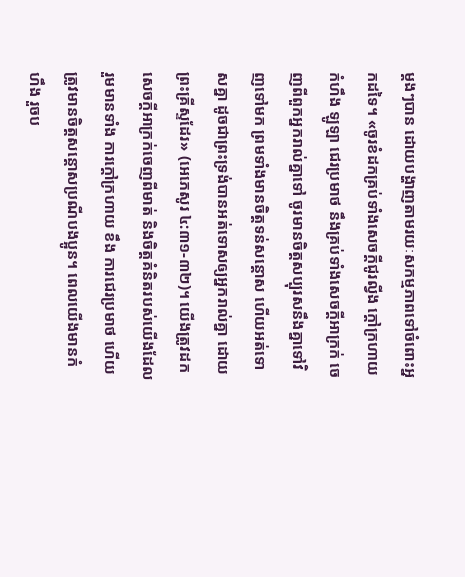ម្ដងៗបាន ដោយបង្ហាញតាមរយៈសកម្មភាពទៅចំពោះអ្នកដទៃ។ «ចូរខំដកគ្រប់ទាំងសេចក្ដីជូរល្វីង ក្ដៅក្រហាយ កំហឹង ឡូឡា ជេរប្រមាថ នឹងគ្រប់ទាំងសេចក្ដីអាក្រក់ ចេញពីពួកអ្នករាល់គ្នាទៅ ចូរមានចិត្តសប្បុរសនឹងគ្នាទៅវិញទៅមក ព្រមទាំងមានចិត្តទន់សន្ដោស ហើយអត់ទោសគ្នា ដូចជាព្រះទ្រង់បានអត់ទោសឲ្យអ្នករាល់គ្នា ដោយព្រះគ្រីស្ទដែរ» (អេភេសូរ ៤:៣១-៣២)។ យើងត្រូវដកសេចក្ដីអាក្រក់ចេញពីមាត់ និងចិត្តគំនិតរបស់យើងដែលរួមមានទាំង ការក្ដៅក្រហាយ ខឹង ការជេរប្រមាថ ហើយត្រូវមានចិត្តសន្ដោសប្រណីបងប្អូន។ ពេលយើងមានកំហឹង រួចប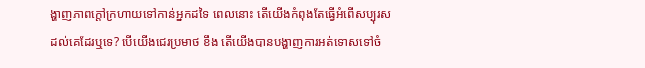ង្ហាញភាពក្ដៅក្រហាយទៅកាន់អ្នកដទៃ ពេលនោះ តើយើងកំពុងតែធ្វើអំពើសប្បុរសដល់គេដែរឬទេ? បើយើងជេរប្រមាថ ខឹង តើយើងបានបង្ហាញការអត់ទោសទៅចំ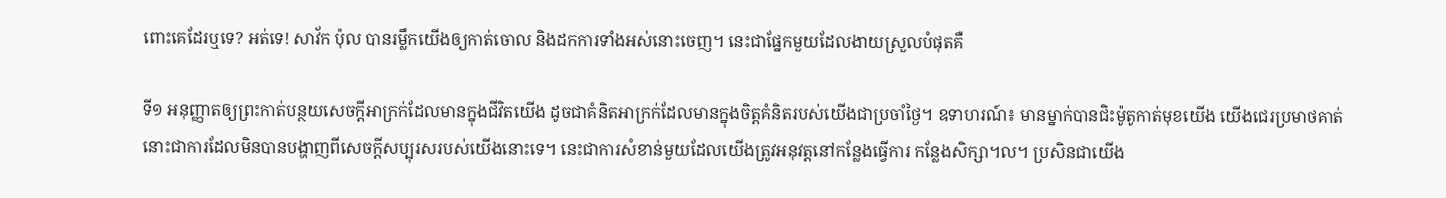ពោះគេដែរឬទេ? អត់ទេ! សាវ័ក ប៉ុល បានរម្លឹកយើងឲ្យកាត់ចោល និងដកការទាំងអស់នោះចេញ។ នេះជាផ្នែកមួយដែលងាយស្រួលបំផុតគឺ

ទី១ អនុញ្ញាតឲ្យព្រះកាត់បន្ថយសេចក្ដីអាក្រក់ដែលមានក្នុងជីវិតយើង ដូចជាគំនិតអាក្រក់ដែលមានក្នុងចិត្តគំនិតរបស់យើងជាប្រចាំថ្ងៃ។ ឧទាហរណ៍៖ មានម្នាក់បានជិះម៉ូតូកាត់មុខយើង យើងជេរប្រមាថគាត់ នោះជាការដែលមិនបានបង្ហាញពីសេចក្ដីសប្បុរសរបស់យើងនោះទេ។ នេះជាការសំខាន់មួយដែលយើងត្រូវអនុវត្តនៅកន្លែងធ្វើការ កន្លែងសិក្សា។ល។ ប្រសិនជាយើង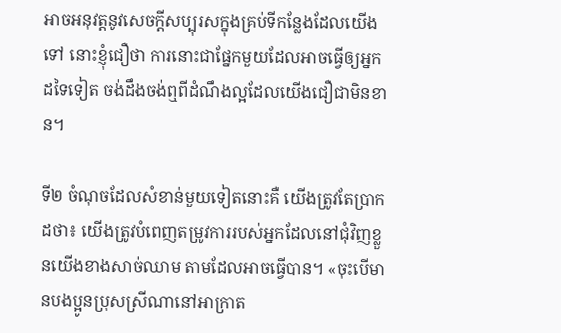អាចអនុវត្តនូវសេចក្ដីសប្បុរសក្នុងគ្រប់ទីកន្លែងដែលយើងទៅ នោះខ្ញុំជឿថា ការនោះជាផ្នែកមួយដែលអាចធ្វើឲ្យអ្នកដទៃទៀត ចង់ដឹងចង់ឮពីដំណឹងល្អដែលយើងជឿជាមិនខាន។

ទី២ ចំណុចដែលសំខាន់មួយទៀតនោះគឺ យើងត្រូវតែប្រាកដថា៖ យើងត្រូវបំពេញតម្រូវការរបស់អ្នកដែលនៅជុំវិញខ្លួនយើងខាងសាច់ឈាម តាមដែលអាចធ្វើបាន។ «ចុះបើមានបងប្អូនប្រុសស្រីណានៅអាក្រាត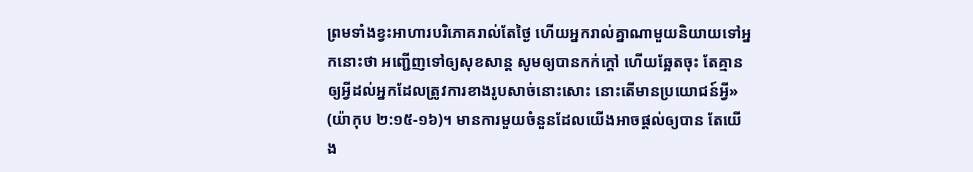ព្រមទាំងខ្វះអាហារបរិភោគរាល់តែថ្ងៃ ហើយអ្នករាល់គ្នាណាមួយនិយាយទៅអ្នកនោះថា អញ្ជើញទៅឲ្យសុខសាន្ត សូមឲ្យបានកក់ក្ដៅ ហើយឆ្អែតចុះ តែគ្មានឲ្យអ្វីដល់អ្នកដែលត្រូវការខាងរូបសាច់នោះសោះ នោះតើមានប្រយោជន៍អ្វី» (យ៉ាកុប ២:១៥-១៦)។ មានការមួយចំនួនដែលយើងអាចផ្ដល់ឲ្យបាន តែយើង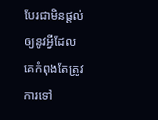បែរជាមិនផ្ដល់ឲ្យនូវអ្វីដែលគេកំពុងតែត្រូវការទៅ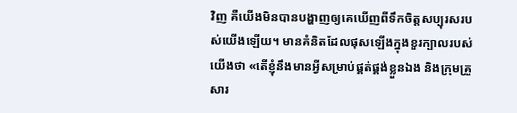វិញ គឺយើងមិនបានបង្ហាញឲ្យគេឃើញពីទឹកចិត្តសប្បុរសរបស់យើងឡើយ។ មានគំនិតដែលផុសឡើងក្នុងខួរក្បាលរបស់យើងថា «តើខ្ញុំនឹងមានអ្វីសម្រាប់ផ្គត់ផ្គង់ខ្លួនឯង និងក្រុមគ្រួសារ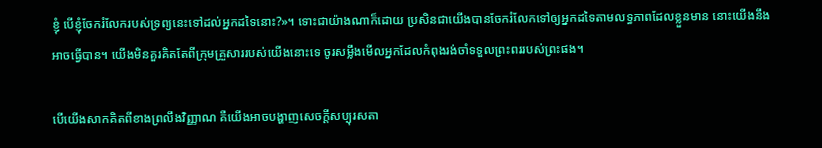ខ្ញុំ បើខ្ញុំចែករំលែករបស់ទ្រព្យនេះទៅដល់អ្នកដទៃនោះ?»។ ទោះជាយ៉ាងណាក៏ដោយ ប្រសិនជាយើងបានចែករំលែកទៅឲ្យអ្នកដទៃតាមលទ្ធភាពដែលខ្លួនមាន នោះយើងនឹងអាចធ្វើបាន។ យើងមិនគួរគិតតែពីក្រុមគ្រួសាររបស់យើងនោះទេ ចូរសម្លឹងមើលអ្នកដែលកំពុងរង់ចាំទទួលព្រះពររបស់ព្រះផង។

បើយើងសាកគិតពីខាងព្រលឹងវិញ្ញាណ គឺយើងអាចបង្ហាញសេចក្ដីសប្បុរសតា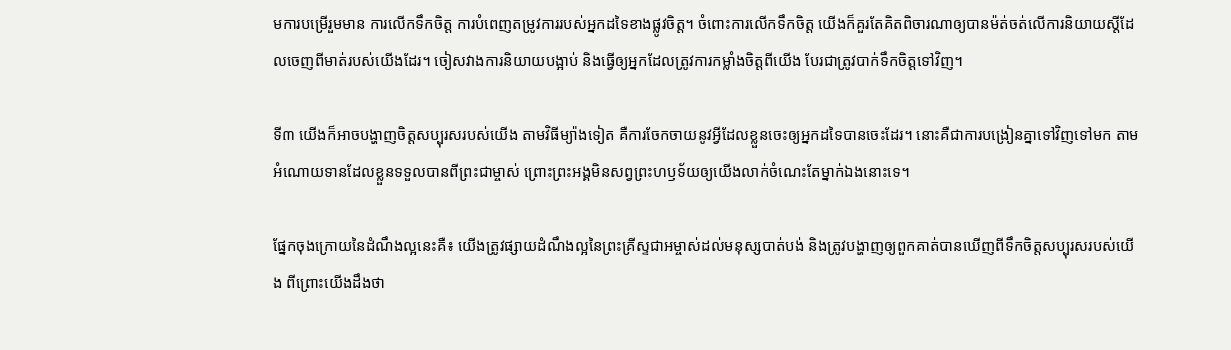មការបម្រើរួមមាន ការលើកទឹកចិត្ត ការបំពេញតម្រូវការរបស់អ្នកដទៃខាងផ្លូវចិត្ត។ ចំពោះការលើកទឹកចិត្ត យើងក៏គួរតែគិតពិចារណាឲ្យបានម៉ត់ចត់លើការនិយាយស្ដីដែលចេញពីមាត់របស់យើងដែរ។ ចៀសវាងការនិយាយបង្អាប់ និងធ្វើឲ្យអ្នកដែលត្រូវការកម្លាំងចិត្តពីយើង បែរជាត្រូវបាក់ទឹកចិត្តទៅវិញ។

ទី៣ យើងក៏អាចបង្ហាញចិត្តសប្បុរសរបស់យើង តាមវិធីម្យ៉ាងទៀត គឺការចែកចាយនូវអ្វីដែលខ្លួនចេះឲ្យអ្នកដទៃបានចេះដែរ។ នោះគឺជាការបង្រៀនគ្នាទៅវិញទៅមក តាមអំណោយទានដែលខ្លួនទទួលបានពីព្រះជាម្ចាស់ ព្រោះព្រះអង្គមិនសព្វព្រះហឫទ័យឲ្យយើងលាក់ចំណេះតែម្នាក់ឯងនោះទេ។

ផ្នែកចុងក្រោយនៃដំណឹងល្អនេះគឺ៖ យើងត្រូវផ្សាយដំណឹងល្អនៃព្រះគ្រីស្ទជាអម្ចាស់ដល់មនុស្សបាត់បង់ និងត្រូវបង្ហាញឲ្យពួកគាត់បានឃើញពីទឹកចិត្តសប្បុរសរបស់យើង ពីព្រោះយើងដឹងថា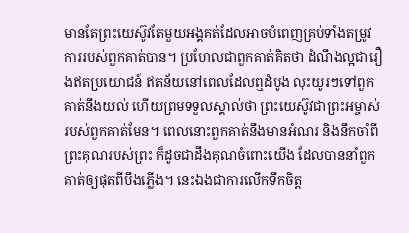មានតែព្រះយេស៊ូវតែមួយអង្គគត់ដែលអាចបំពេញគ្រប់ទាំងតម្រូវការរបស់ពួកគាត់បាន។ ប្រហែលជាពួកគាត់គិតថា ដំណឹងល្អជារឿងឥតប្រយោជន៍ ឥតន័យនៅពេលដែលឮដំបូង លុះយូរៗទៅពួកគាត់នឹងយល់ ហើយព្រមទទួលស្គាល់ថា ព្រះយេស៊ូវជាព្រះអម្ចាស់របស់ពួកគាត់មែន។ ពេលនោះពួកគាត់នឹងមានអំណរ និងនឹកចាំពីព្រះគុណរបស់ព្រះ ក៏ដូចជាដឹងគុណចំពោះយើង ដែលបាននាំពួកគាត់ឲ្យផុតពីបឹងភ្លើង។ នេះឯងជាការលើកទឹកចិត្ត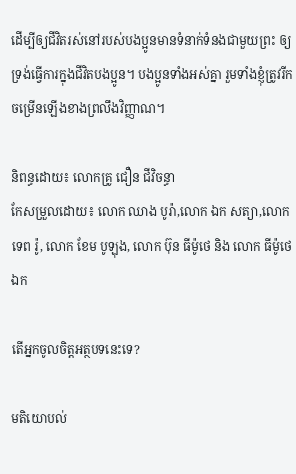ដើម្បីឲ្យជីវិតរស់នៅរបស់បងប្អូនមានទំនាក់ទំនងជាមួយព្រះ ឲ្យទ្រង់ធ្វើការក្នុងជីវិតបងប្អូន។ បងប្អូនទាំងអស់គ្នា រួមទាំងខ្ញុំត្រូវរីកចម្រើនឡើងខាងព្រលឹងវិញ្ញាណ។

និពន្ធដោយ៖ លោកគ្រូ ជឿន ជីវិចន្ធា
កែសម្រួលដោយ៖ លោក ឈាង បូរ៉ា,លោក ឯក សត្យា,លោក ទេព រ៉ូ, លោក ខែម បូឡុង, លោក ប៊ុន ធីម៉ូថេ និង លោក ធីម៉ូថេ ឯក

តើអ្នកចូលចិត្តអត្ថបទនេះទេ?

មតិយោបល់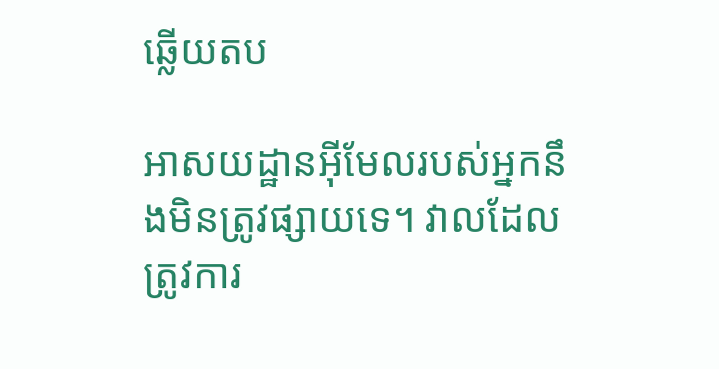ឆ្លើយតប

អាសយដ្ឋានអ៊ីមែលរបស់អ្នកនឹងមិនត្រូវផ្សាយទេ។ វាលដែលត្រូវការ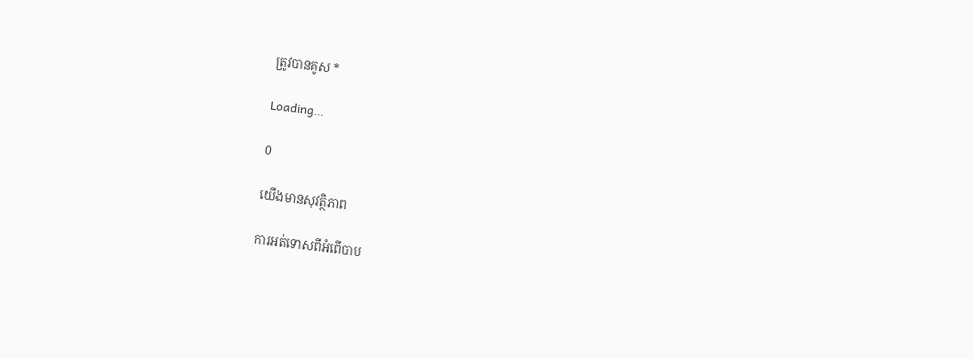ត្រូវបានគូស *

Loading…

0

យើងមានសុវត្ថិភាព

ការអត់ទោសពីអំពើបាប